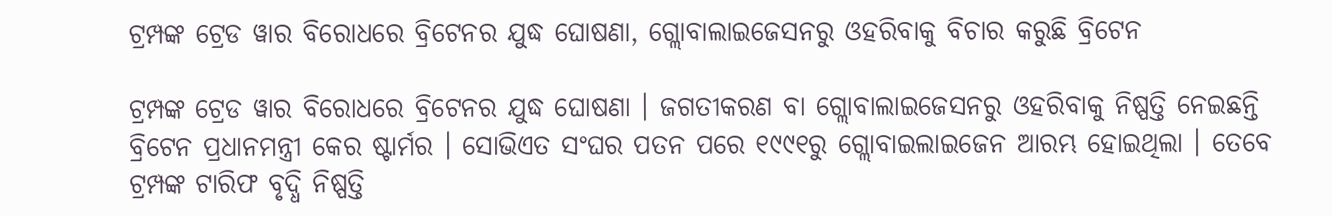ଟ୍ରମ୍ପଙ୍କ ଟ୍ରେଡ ୱାର ବିରୋଧରେ ବ୍ରିଟେନର ଯୁଦ୍ଧ ଘୋଷଣା, ଗ୍ଲୋବାଲାଇଜେସନରୁ ଓହରିବାକୁ ବିଚାର କରୁଛି ବ୍ରିଟେନ

ଟ୍ରମ୍ପଙ୍କ ଟ୍ରେଡ ୱାର ବିରୋଧରେ ବ୍ରିଟେନର ଯୁଦ୍ଧ ଘୋଷଣା । ଜଗତୀକରଣ ବା ଗ୍ଲୋବାଲାଇଜେସନରୁ ଓହରିବାକୁ ନିଷ୍ପତ୍ତି ନେଇଛନ୍ତି ବ୍ରିଟେନ ପ୍ରଧାନମନ୍ତ୍ରୀ କେର ଷ୍ଟାର୍ମର । ସୋଭିଏତ ସଂଘର ପତନ ପରେ ୧୯୯୧ରୁ ଗ୍ଲୋବାଇଲାଇଜେନ ଆରମ୍ଭ ହୋଇଥିଲା । ତେବେ ଟ୍ରମ୍ପଙ୍କ ଟାରିଫ ବୃଦ୍ଧି ନିଷ୍ପତ୍ତି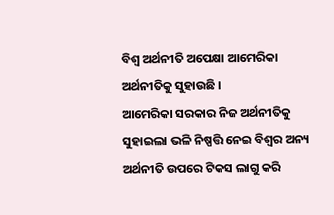ବିଶ୍ୱ ଅର୍ଥନୀତି ଅପେକ୍ଷା ଆମେରିକା ଅର୍ଥନୀତିକୁ ସୁହାଉଛି ।
ଆମେରିକା ସରକାର ନିଜ ଅର୍ଥନୀତିକୁ ସୁହାଇଲା ଭଳି ନିଷ୍ପତ୍ତି ନେଇ ବିଶ୍ୱର ଅନ୍ୟ ଅର୍ଥନୀତି ଉପରେ ଟିକସ ଲାଗୁ କରି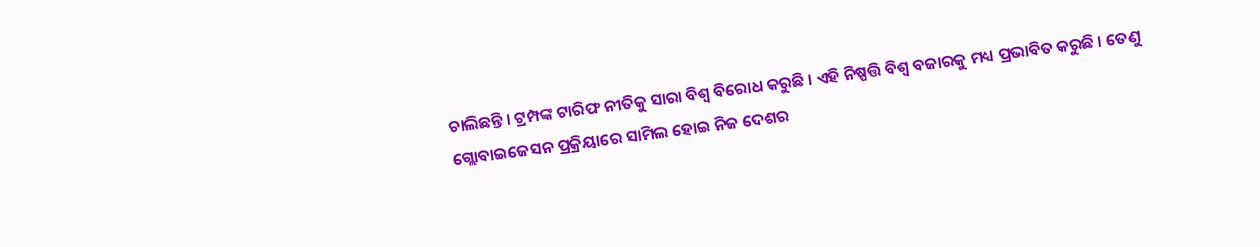ଚାଲିଛନ୍ତି । ଟ୍ରମ୍ପଙ୍କ ଟାରିଫ ନୀତିକୁ ସାରା ବିଶ୍ୱ ବିରୋଧ କରୁଛି । ଏହି ନିଷ୍ପତ୍ତି ବିଶ୍ୱ ବଜାରକୁ ମଧ୍ୟ ପ୍ରଭାବିତ କରୁଛି । ତେଣୁ ଗ୍ଲୋବାଇଜେସନ ପ୍ରକ୍ରିୟାରେ ସାମିଲ ହୋଇ ନିଜ ଦେଶର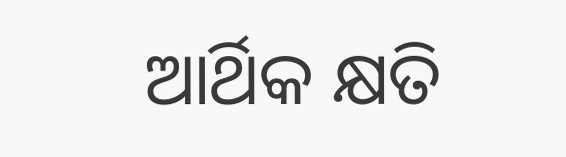ଆର୍ଥିକ କ୍ଷତି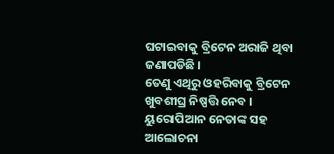ଘଟାଇବାକୁ ବ୍ରିଟେନ ଅରାଜି ଥିବା ଜଣାପଡିଛି ।
ତେଣୁ ଏଥିରୁ ଓହରିବାକୁ ବ୍ରିଟେନ ଖୁବଶୀଘ୍ର ନିଷ୍ପତ୍ତି ନେବ । ୟୁରୋପିଆନ ନେତାଙ୍କ ସହ ଆଲୋଚନା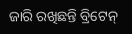ଜାରି ରଖିଛନ୍ତି ବ୍ରିଟେନ୍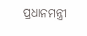ପ୍ରଧାନମନ୍ତ୍ରୀ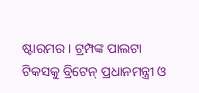ଷ୍ଟାରମର । ଟ୍ରମ୍ପଙ୍କ ପାଲଟା ଟିକସକୁ ବ୍ରିଟେନ୍ ପ୍ରଧାନମନ୍ତ୍ରୀ ଓ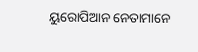ୟୁରୋପିଆନ ନେତାମାନେ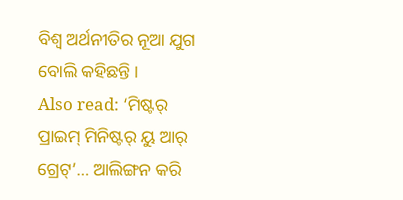ବିଶ୍ବ ଅର୍ଥନୀତିର ନୂଆ ଯୁଗ ବୋଲି କହିଛନ୍ତି ।
Also read: ‘ମିଷ୍ଟର୍ ପ୍ରାଇମ୍ ମିନିଷ୍ଟର୍ ୟୁ ଆର୍ ଗ୍ରେଟ୍’… ଆଲିଙ୍ଗନ କରି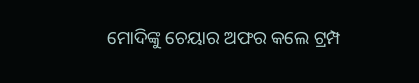ମୋଦିଙ୍କୁ ଚେୟାର ଅଫର କଲେ ଟ୍ରମ୍ପ